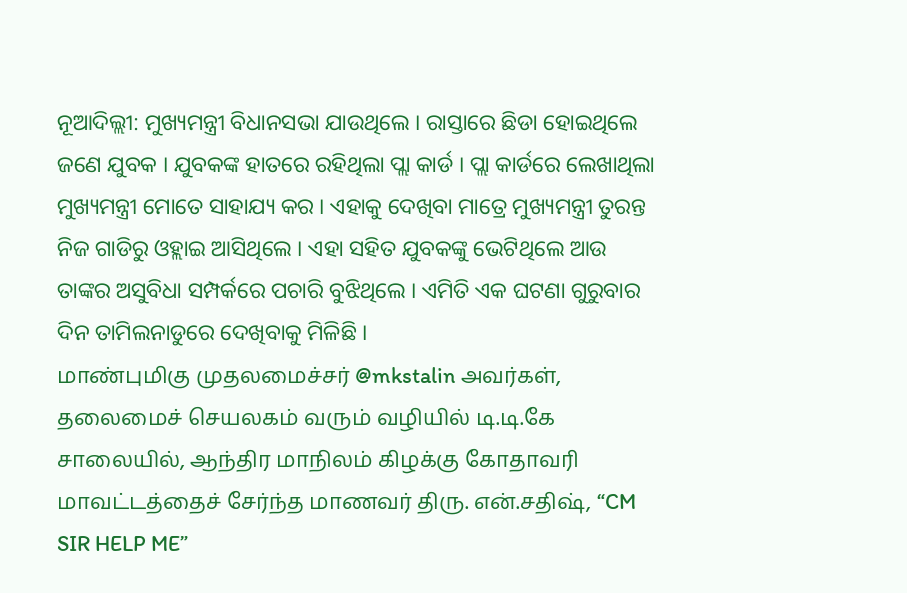ନୂଆଦିଲ୍ଲୀ: ମୁଖ୍ୟମନ୍ତ୍ରୀ ବିଧାନସଭା ଯାଉଥିଲେ । ରାସ୍ତାରେ ଛିଡା ହୋଇଥିଲେ ଜଣେ ଯୁବକ । ଯୁବକଙ୍କ ହାତରେ ରହିଥିଲା ପ୍ଲା କାର୍ଡ । ପ୍ଲା କାର୍ଡରେ ଲେଖାଥିଲା ମୁଖ୍ୟମନ୍ତ୍ରୀ ମୋତେ ସାହାଯ୍ୟ କର । ଏହାକୁ ଦେଖିବା ମାତ୍ରେ ମୁଖ୍ୟମନ୍ତ୍ରୀ ତୁରନ୍ତ ନିଜ ଗାଡିରୁ ଓହ୍ଲାଇ ଆସିଥିଲେ । ଏହା ସହିତ ଯୁବକଙ୍କୁ ଭେଟିଥିଲେ ଆଉ ତାଙ୍କର ଅସୁବିଧା ସମ୍ପର୍କରେ ପଚାରି ବୁଝିଥିଲେ । ଏମିତି ଏକ ଘଟଣା ଗୁରୁବାର ଦିନ ତାମିଲନାଡୁରେ ଦେଖିବାକୁ ମିଳିଛି ।
மாண்புமிகு முதலமைச்சர் @mkstalin அவர்கள், தலைமைச் செயலகம் வரும் வழியில் டி.டி.கே சாலையில், ஆந்திர மாநிலம் கிழக்கு கோதாவரி மாவட்டத்தைச் சேர்ந்த மாணவர் திரு. என்.சதிஷ், “CM SIR HELP ME”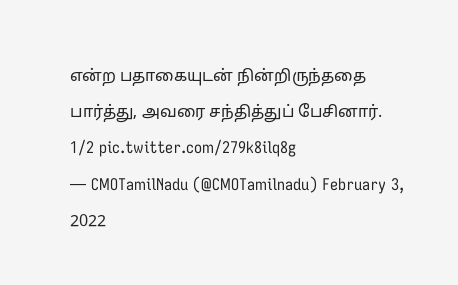என்ற பதாகையுடன் நின்றிருந்ததை பார்த்து, அவரை சந்தித்துப் பேசினார்.
1/2 pic.twitter.com/279k8ilq8g
— CMOTamilNadu (@CMOTamilnadu) February 3, 2022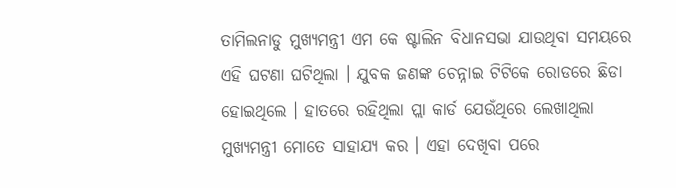ତାମିଲନାଡୁ ମୁଖ୍ୟମନ୍ତ୍ରୀ ଏମ କେ ଷ୍ଟାଲିନ ବିଧାନସଭା ଯାଉଥିବା ସମୟରେ ଏହି ଘଟଣା ଘଟିଥିଲା । ଯୁବକ ଜଣଙ୍କ ଚେନ୍ନାଇ ଟିଟିକେ ରୋଡରେ ଛିଡା ହୋଇଥିଲେ । ହାତରେ ରହିଥିଲା ପ୍ଲା କାର୍ଡ ଯେଉଁଥିରେ ଲେଖାଥିଲା ମୁଖ୍ୟମନ୍ତ୍ରୀ ମୋତେ ସାହାଯ୍ୟ କର । ଏହା ଦେଖିବା ପରେ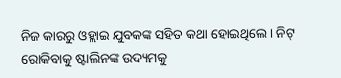ନିଜ କାରରୁ ଓହ୍ଲାଇ ଯୁବକଙ୍କ ସହିତ କଥା ହୋଇଥିଲେ । ନିଟ୍ ରୋକିବାକୁ ଷ୍ଟାଲିନଙ୍କ ଉଦ୍ୟମକୁ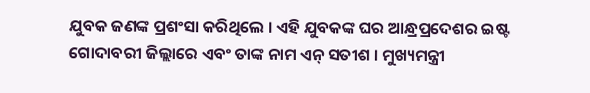ଯୁବକ ଜଣଙ୍କ ପ୍ରଶଂସା କରିଥିଲେ । ଏହି ଯୁବକଙ୍କ ଘର ଆନ୍ଧ୍ରପ୍ରଦେଶର ଇଷ୍ଟ ଗୋଦାବରୀ ଜିଲ୍ଲାରେ ଏବଂ ତାଙ୍କ ନାମ ଏନ୍ ସତୀଶ । ମୁଖ୍ୟମନ୍ତ୍ରୀ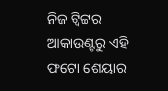ନିଜ ଟ୍ୱିଟ୍ଟର ଆକାଉଣ୍ଟରୁ ଏହି ଫଟୋ ଶେୟାର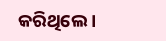କରିଥିଲେ ।